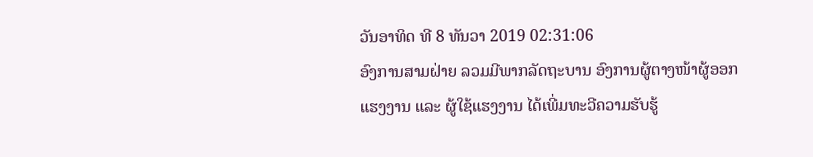ວັນອາທິດ ທີ 8 ທັນວາ 2019 02:31:06
ອົງການສາມຝ່າຍ ລວມມີພາກລັດຖະບານ ອົງການຜູ້ຕາງໜ້າຜູ້ອອກແຮງງານ ແລະ ຜູ້ໃຊ້ແຮງງານ ໄດ້ເພີ່ມທະວີຄວາມຮັບຮູ້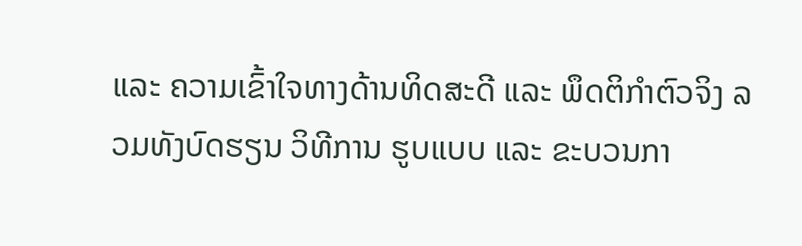ແລະ ຄວາມເຂົ້າໃຈທາງດ້ານທິດສະດີ ແລະ ພຶດຕິກຳຕົວຈິງ ລວມທັງບົດຮຽນ ວິທີການ ຮູບແບບ ແລະ ຂະບວນກາ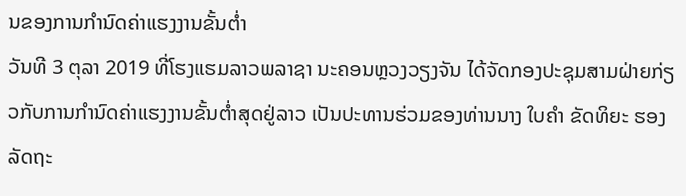ນຂອງການກຳນົດຄ່າແຮງງານຂັ້ນຕ່ຳ
ວັນທີ 3 ຕຸລາ 2019 ທີ່ໂຮງແຮມລາວພລາຊາ ນະຄອນຫຼວງວຽງຈັນ ໄດ້ຈັດກອງປະຊຸມສາມຝ່າຍກ່ຽວກັບການກຳນົດຄ່າແຮງງານຂັ້ນຕ່ຳສຸດຢູ່ລາວ ເປັນປະທານຮ່ວມຂອງທ່ານນາງ ໃບຄຳ ຂັດທິຍະ ຮອງລັດຖະ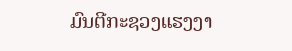ມົນຕີກະຊວງແຮງງາ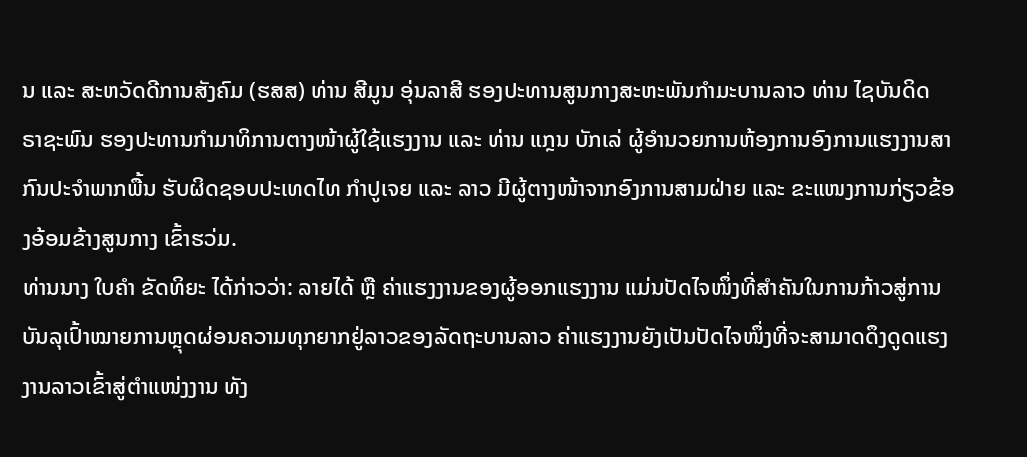ນ ແລະ ສະຫວັດດີການສັງຄົມ (ຮສສ) ທ່ານ ສີມູນ ອຸ່ນລາສີ ຮອງປະທານສູນກາງສະຫະພັນກຳມະບານລາວ ທ່ານ ໄຊບັນດິດ ຣາຊະພົນ ຮອງປະທານກຳມາທິການຕາງໜ້າຜູ້ໃຊ້ແຮງງານ ແລະ ທ່ານ ແກຼນ ບັກເລ່ ຜູ້ອຳນວຍການຫ້ອງການອົງການແຮງງານສາກົນປະຈຳພາກພື້ນ ຮັບຜິດຊອບປະເທດໄທ ກຳປູເຈຍ ແລະ ລາວ ມີຜູ້ຕາງໜ້າຈາກອົງການສາມຝ່າຍ ແລະ ຂະແໜງການກ່ຽວຂ້ອງອ້ອມຂ້າງສູນກາງ ເຂົ້າຮວ່ມ.
ທ່ານນາງ ໃບຄຳ ຂັດທິຍະ ໄດ້ກ່າວວ່າ: ລາຍໄດ້ ຫຼື ຄ່າແຮງງານຂອງຜູ້ອອກແຮງງານ ແມ່ນປັດໄຈໜຶ່ງທີ່ສຳຄັນໃນການກ້າວສູ່ການບັນລຸເປົ້າໝາຍການຫຼຸດຜ່ອນຄວາມທຸກຍາກຢູ່ລາວຂອງລັດຖະບານລາວ ຄ່າແຮງງານຍັງເປັນປັດໄຈໜຶ່ງທີ່ຈະສາມາດດຶງດູດແຮງງານລາວເຂົ້າສູ່ຕຳແໜ່ງງານ ທັງ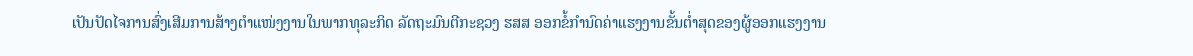ເປັນປັດໄຈການສົ່ງເສີມການສ້າງຕຳແໜ່ງງານໃນພາກທຸລະກິດ ລັດຖະມົນຕີກະຊວງ ຮສສ ອອກຂໍ້ກຳນົດຄ່າແຮງງານຂັ້ນຕ່ຳສຸດຂອງຜູ້ອອກແຮງງານ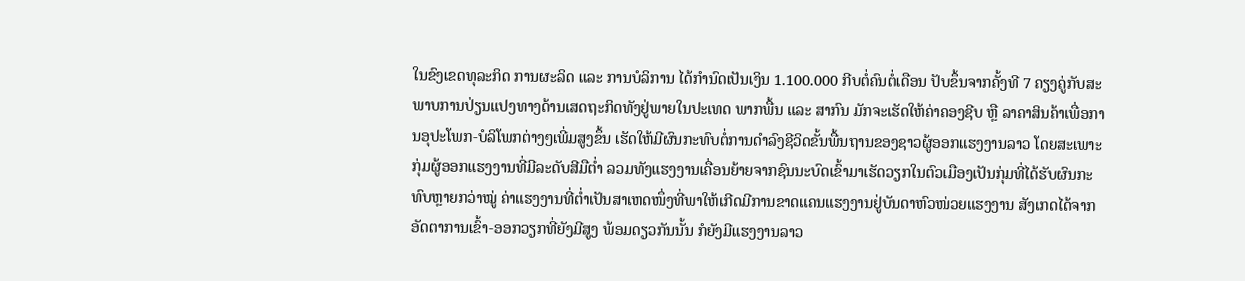ໃນຂົງເຂດທຸລະກິດ ການຜະລິດ ແລະ ການບໍລິການ ໄດ້ກຳນົດເປັນເງິນ 1.100.000 ກີບຕໍ່ຄົນຕໍ່ເດືອນ ປັບຂຶ້ນຈາກຄັ້ງທີ 7 ຄຽງຄູ່ກັບສະພາບການປ່ຽນແປງທາງດ້ານເສດຖະກິດທັງຢູ່ພາຍໃນປະເທດ ພາກພື້ນ ແລະ ສາກົນ ມັກຈະເຮັດໃຫ້ຄ່າຄອງຊີບ ຫຼື ລາຄາສິນຄ້າເພື່ອການອຸປະໂພກ-ບໍລິໂພກຕ່າງໆເພີ່ມສູງຂຶ້ນ ເຮັດໃຫ້ມີຜົນກະທົບຕໍ່ການດຳລົງຊີວິດຂັ້ນພື້ນຖານຂອງຊາວຜູ້ອອກແຮງງານລາວ ໂດຍສະເພາະ ກຸ່ມຜູ້ອອກແຮງງານທີ່ມີລະດັບສີມືຕ່ຳ ລວມທັງແຮງງານເຄື່ອນຍ້າຍຈາກຊົນນະບົດເຂົ້າມາເຮັດວຽກໃນຕົວເມືອງເປັນກຸ່ມທີ່ໄດ້ຮັບຜົນກະທົບຫຼາຍກວ່າໝູ່ ຄ່າແຮງງານທີ່ຕ່ຳເປັນສາເຫດໜຶ່ງທີ່ພາໃຫ້ເກີດມີການຂາດແຄນແຮງງານຢູ່ບັນດາຫົວໜ່ວຍແຮງງານ ສັງເກດໄດ້ຈາກອັດຕາການເຂົ້າ-ອອກວຽກທີ່ຍັງມີສູງ ພ້ອມດຽວກັນນັ້ນ ກໍຍັງມີແຮງງານລາວ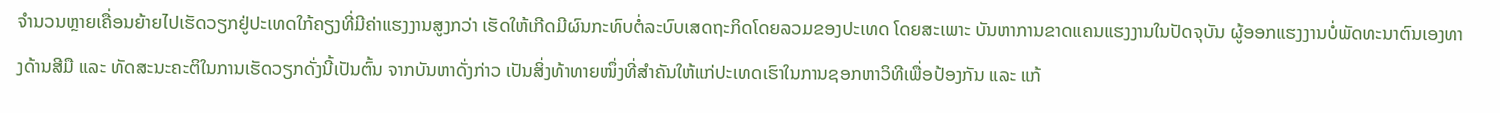ຈຳນວນຫຼາຍເຄື່ອນຍ້າຍໄປເຮັດວຽກຢູ່ປະເທດໃກ້ຄຽງທີ່ມີຄ່າແຮງງານສູງກວ່າ ເຮັດໃຫ້ເກີດມີຜົນກະທົບຕໍ່ລະບົບເສດຖະກິດໂດຍລວມຂອງປະເທດ ໂດຍສະເພາະ ບັນຫາການຂາດແຄນແຮງງານໃນປັດຈຸບັນ ຜູ້ອອກແຮງງານບໍ່ພັດທະນາຕົນເອງທາງດ້ານສີມື ແລະ ທັດສະນະຄະຕິໃນການເຮັດວຽກດັ່ງນີ້ເປັນຕົ້ນ ຈາກບັນຫາດັ່ງກ່າວ ເປັນສິ່ງທ້າທາຍໜຶ່ງທີ່ສຳຄັນໃຫ້ແກ່ປະເທດເຮົາໃນການຊອກຫາວິທີເພື່ອປ້ອງກັນ ແລະ ແກ້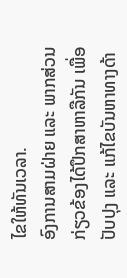ໄຂໃຫ້ທັນເວລາ.
ອົງການສາມຝ່າຍ ແລະ ພາກສ່ວນກ່ຽວຂ້ອງໄດ້ປຶກສາຫາລືກັນ ເພື່ອປັບປຸງ ແລະ ແກ້ໄຂບັນຫາທາງດ້າ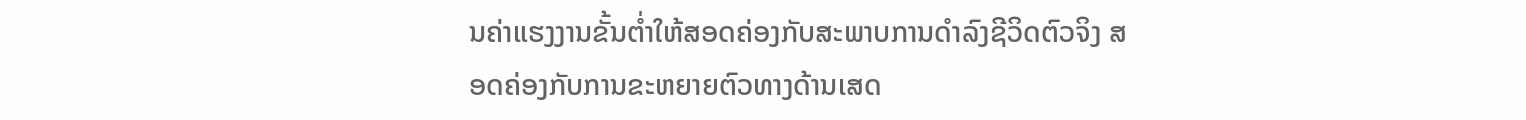ນຄ່າແຮງງານຂັ້ນຕ່ຳໃຫ້ສອດຄ່ອງກັບສະພາບການດຳລົງຊີວິດຕົວຈິງ ສອດຄ່ອງກັບການຂະຫຍາຍຕົວທາງດ້ານເສດ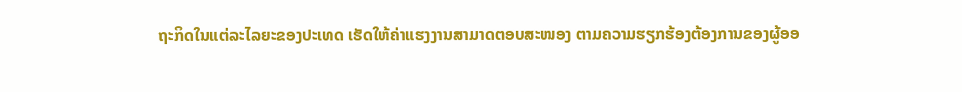ຖະກິດໃນແຕ່ລະໄລຍະຂອງປະເທດ ເຮັດໃຫ້ຄ່າແຮງງານສາມາດຕອບສະໜອງ ຕາມຄວາມຮຽກຮ້ອງຕ້ອງການຂອງຜູ້ອອ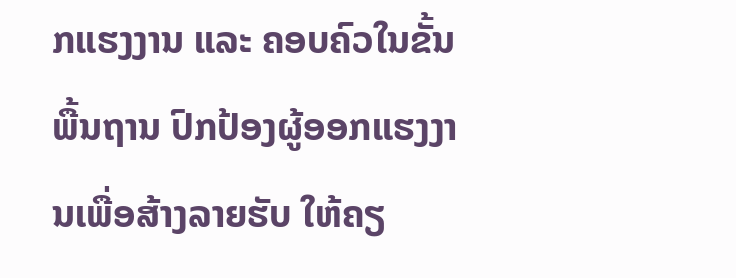ກແຮງງານ ແລະ ຄອບຄົວໃນຂັ້ນພື້ນຖານ ປົກປ້ອງຜູ້ອອກແຮງງານເພື່ອສ້າງລາຍຮັບ ໃຫ້ຄຽ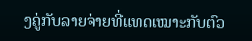ງຄູ່ກັບລາຍຈ່າຍທີ່ແທດເໝາະກັບຕົວ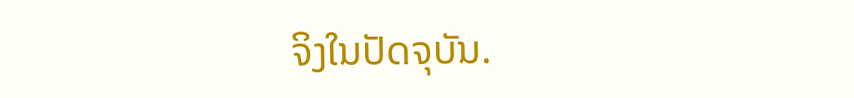ຈິງໃນປັດຈຸບັນ.